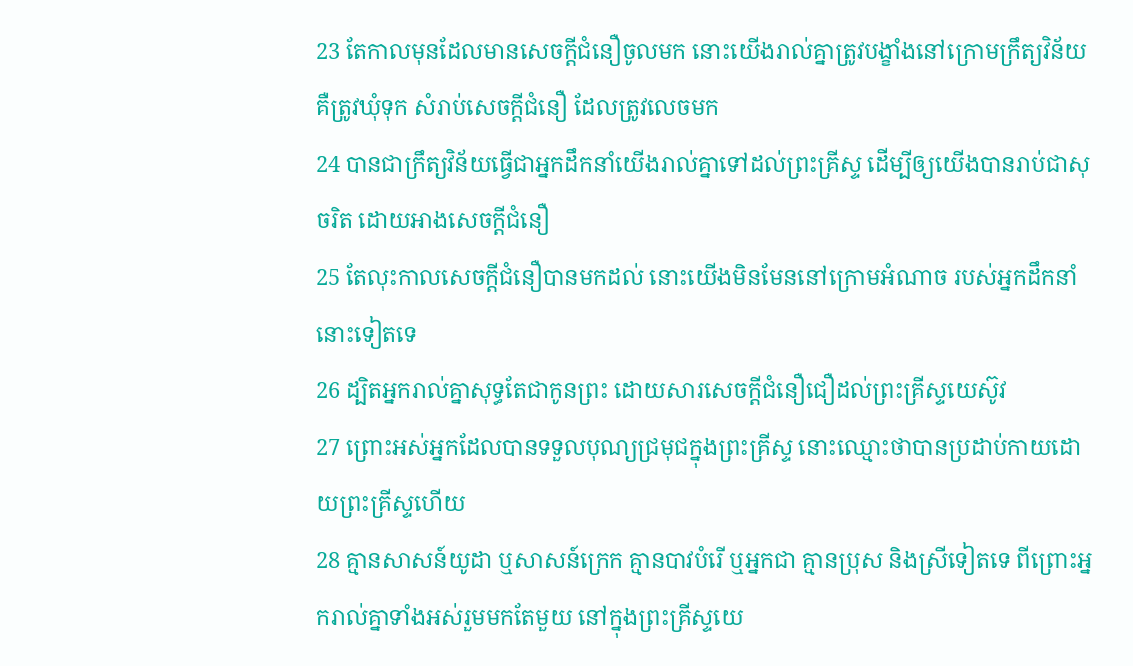23 តែកាលមុនដែលមានសេចក្តីជំនឿចូលមក នោះយើងរាល់គ្នាត្រូវបង្ខាំងនៅក្រោមក្រឹត្យវិន័យ គឺត្រូវឃុំទុក សំរាប់សេចក្តីជំនឿ ដែលត្រូវលេចមក
24 បានជាក្រឹត្យវិន័យធ្វើជាអ្នកដឹកនាំយើងរាល់គ្នាទៅដល់ព្រះគ្រីស្ទ ដើម្បីឲ្យយើងបានរាប់ជាសុចរិត ដោយអាងសេចក្តីជំនឿ
25 តែលុះកាលសេចក្តីជំនឿបានមកដល់ នោះយើងមិនមែននៅក្រោមអំណាច របស់អ្នកដឹកនាំនោះទៀតទេ
26 ដ្បិតអ្នករាល់គ្នាសុទ្ធតែជាកូនព្រះ ដោយសារសេចក្តីជំនឿជឿដល់ព្រះគ្រីស្ទយេស៊ូវ
27 ព្រោះអស់អ្នកដែលបានទទួលបុណ្យជ្រមុជក្នុងព្រះគ្រីស្ទ នោះឈ្មោះថាបានប្រដាប់កាយដោយព្រះគ្រីស្ទហើយ
28 គ្មានសាសន៍យូដា ឬសាសន៍ក្រេក គ្មានបាវបំរើ ឬអ្នកជា គ្មានប្រុស និងស្រីទៀតទេ ពីព្រោះអ្នករាល់គ្នាទាំងអស់រួមមកតែមួយ នៅក្នុងព្រះគ្រីស្ទយេ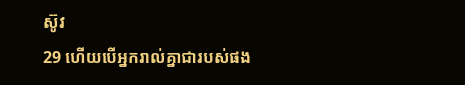ស៊ូវ
29 ហើយបើអ្នករាល់គ្នាជារបស់ផង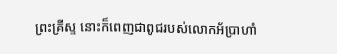ព្រះគ្រីស្ទ នោះក៏ពេញជាពូជរបស់លោកអ័ប្រាហាំ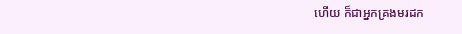ហើយ ក៏ជាអ្នកគ្រងមរដក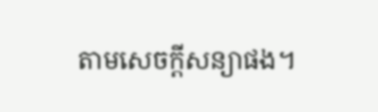តាមសេចក្តីសន្យាផង។